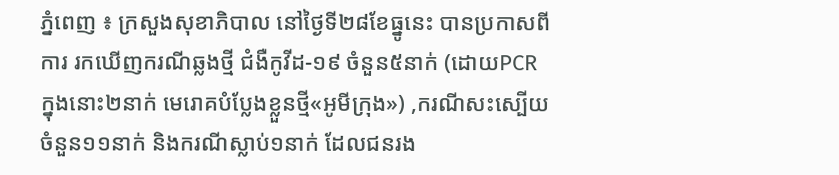ភ្នំពេញ ៖ ក្រសួងសុខាភិបាល នៅថ្ងៃទី២៨ខែធ្នូនេះ បានប្រកាសពីការ រកឃើញករណីឆ្លងថ្មី ជំងឺកូវីដ-១៩ ចំនួន៥នាក់ (ដោយPCR ក្នុងនោះ២នាក់ មេរោគបំប្លែងខ្លួនថ្មី«អូមីក្រុង») ,ករណីសះស្បើយចំនួន១១នាក់ និងករណីស្លាប់១នាក់ ដែលជនរង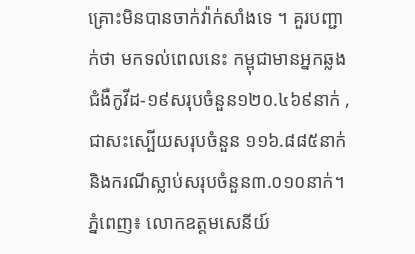គ្រោះមិនបានចាក់វ៉ាក់សាំងទេ ។ គួរបញ្ជាក់ថា មកទល់ពេលនេះ កម្ពុជាមានអ្នកឆ្លងជំងឺកូវីដ-១៩សរុបចំនួន១២០.៤៦៩នាក់ ,ជាសះស្បើយសរុបចំនួន ១១៦.៨៨៥នាក់ និងករណីស្លាប់សរុបចំនួន៣.០១០នាក់។
ភ្នំពេញ៖ លោកឧត្តមសេនីយ៍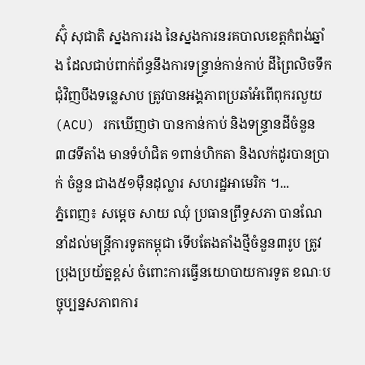ស៊ុំ សុជាតិ ស្នងការរង នៃស្នងការនរគបាលខេត្តកំពង់ឆ្នាំង ដែលជាប់ពាក់ព័ន្ធនឹងការទន្ទ្រាន់កាន់កាប់ ដីព្រៃលិចទឹក ជុំវិញបឹងទន្លេសាប ត្រូវបានអង្គភាពប្រឆាំអំពើពុករលួយ (ACU) រកឃើញថា បានកាន់កាប់ និងទន្ទ្រានដីចំនួន ៣៨ទីតាំង មានទំហំជិត ១ពាន់ហិកតា និងលក់ដូរបានប្រាក់ ចំនួន ជាង៥១ម៉ឺនដុល្លារ សហរដ្ឋអាមេរិក ។...
ភ្នំពេញ៖ សម្តេច សាយ ឈុំ ប្រធានព្រឹទ្ធសភា បានណែនាំដល់មន្រ្តីការទូតកម្ពុជា ទើបតែងតាំងថ្មីចំនួន៣រូប ត្រូវប្រុងប្រយ័ត្នខ្ពស់ ចំពោះការធ្វើនយោបាយការទូត ខណៈបច្ចុប្បន្នសភាពការ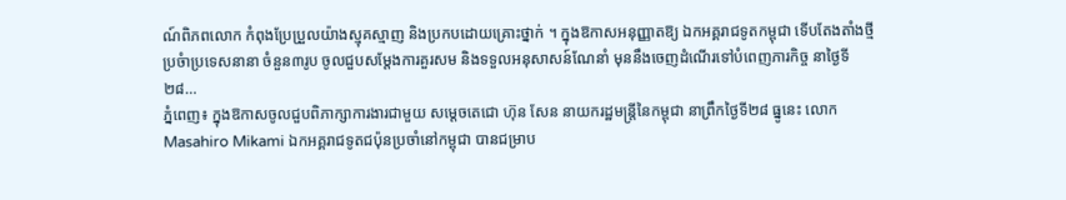ណ៍ពិភពលោក កំពុងប្រែប្រួលយ៉ាងស្មុគស្មាញ និងប្រកបដោយគ្រោះថ្នាក់ ។ ក្នុងឱកាសអនុញ្ញាតឱ្យ ឯកអគ្គរាជទូតកម្ពុជា ទើបតែងតាំងថ្មី ប្រចំាប្រទេសនានា ចំនួន៣រូប ចូលជួបសម្តែងការគួរសម និងទទួលអនុសាសន៍ណែនាំ មុននឹងចេញដំណើរទៅបំពេញភារកិច្ច នាថ្ងៃទី២៨...
ភ្នំពេញ៖ ក្នុងឱកាសចូលជួបពិភាក្សាការងារជាមួយ សម្ដេចតេជោ ហ៊ុន សែន នាយករដ្ឋមន្ត្រីនៃកម្ពុជា នាព្រឹកថ្ងៃទី២៨ ធ្នូនេះ លោក Masahiro Mikami ឯកអគ្គរាជទូតជប៉ុនប្រចាំនៅកម្ពុជា បានជម្រាប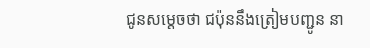ជូនសម្ដេចថា ជប៉ុននឹងត្រៀមបញ្ជូន នា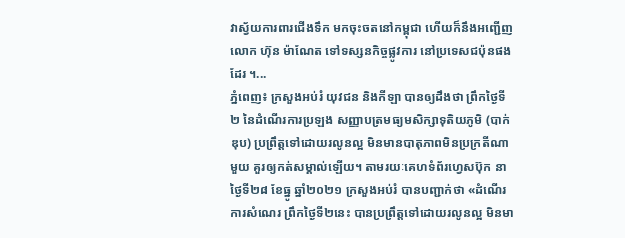វាស្វ័យការពារជើងទឹក មកចុះចតនៅកម្ពុជា ហើយក៏នឹងអញ្ជើញលោក ហ៊ុន ម៉ាណែត ទៅទស្សនកិច្ចផ្លូវការ នៅប្រទេសជប៉ុនផងដែរ ។...
ភ្នំពេញ៖ ក្រសួងអប់រំ យុវជន និងកីឡា បានឲ្យដឹងថា ព្រឹកថ្ងៃទី២ នៃដំណើរការប្រឡង សញ្ញាបត្រមធ្យមសិក្សាទុតិយភូមិ (បាក់ឌុប) ប្រព្រឹត្តទៅដោយរលូនល្អ មិនមានបាតុភាពមិនប្រក្រតីណាមួយ គួរឲ្យកត់សម្គាល់ឡើយ។ តាមរយៈគេហទំព័រហ្វេសប៊ុក នាថ្ងៃទី២៨ ខែធ្នូ ឆ្នាំ២០២១ ក្រសួងអប់រំ បានបញ្ជាក់ថា «ដំណើរការសំណេរ ព្រឹកថ្ងៃទី២នេះ បានប្រព្រឹត្តទៅដោយរលូនល្អ មិនមា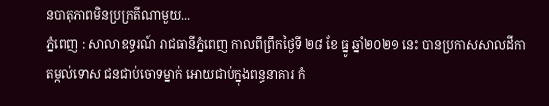នបាតុភាពមិនប្រក្រតីណាមួយ...
ភ្នំពេញ : សាលាឧទ្ធរណ៍ រាជធានីភ្នំពេញ កាលពីព្រឹកថ្ងៃទី ២៨ ខែ ធ្នូ ឆ្នាំ២០២១ នេះ បានប្រកាសសាលដីកា តម្កល់ទោស ជនជាប់ចោទម្នាក់ អោយជាប់ក្នុងពន្ធនាគារ កំ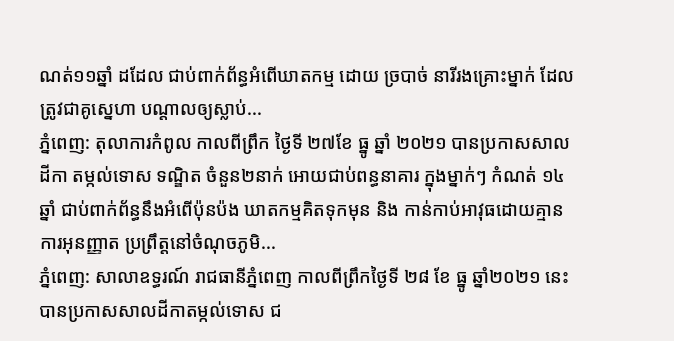ណត់១១ឆ្នាំ ដដែល ជាប់ពាក់ព័ន្ធអំពើឃាតកម្ម ដោយ ច្របាច់ នារីរងគ្រោះម្នាក់ ដែលត្រូវជាគូស្នេហា បណ្តាលឲ្យស្លាប់...
ភ្នំពេញ: តុលាការកំពូល កាលពីព្រឹក ថ្ងៃទី ២៧ខែ ធ្នូ ឆ្នាំ ២០២១ បានប្រកាសសាលដីកា តម្កល់ទោស ទណ្ឌិត ចំនួន២នាក់ អោយជាប់ពន្ធនាគារ ក្នុងម្នាក់ៗ កំណត់ ១៤ ឆ្នាំ ជាប់ពាក់ព័ន្ធនឹងអំពើប៉ុនប៉ង ឃាតកម្មគិតទុកមុន និង កាន់កាប់អាវុធដោយគ្មានការអុនញ្ញាត ប្រព្រឹត្តនៅចំណុចភូមិ...
ភ្នំពេញ: សាលាឧទ្ធរណ៍ រាជធានីភ្នំពេញ កាលពីព្រឹកថ្ងៃទី ២៨ ខែ ធ្នូ ឆ្នាំ២០២១ នេះ បានប្រកាសសាលដីកាតម្កល់ទោស ជ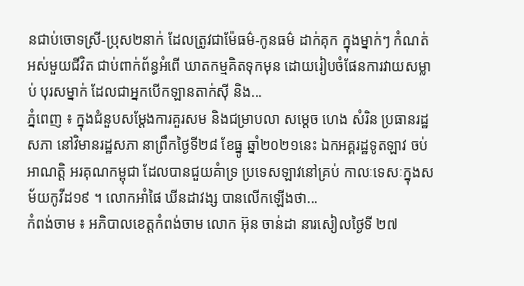នជាប់ចោទស្រី-ប្រុស២នាក់ ដែលត្រូវជាម៉ែធម៌-កូនធម៌ ដាក់គុក ក្នុងម្នាក់ៗ កំណត់ អស់មួយជីវិត ជាប់ពាក់ព័ន្ធអំពើ ឃាតកម្មគិតទុកមុន ដោយរៀបចំផែនការវាយសម្លាប់ បុរសម្នាក់ ដែលជាអ្នកបើកឡានតាក់ស៊ី និង...
ភ្នំពេញ ៖ ក្នុងជំនួបសម្តែងការគួរសម និងជម្រាបលា សម្តេច ហេង សំរិន ប្រធានរដ្ឋសភា នៅវិមានរដ្ឋសភា នាព្រឹកថ្ងៃទី២៨ ខែធ្នូ ឆ្នាំ២០២១នេះ ឯកអគ្គរដ្ឋទូតឡាវ ចប់អាណត្តិ អរគុណកម្ពុជា ដែលបានជួយគំាទ្រ ប្រទេសឡាវនៅគ្រប់ កាលៈទេសៈក្នុងសម័យកូវីដ១៩ ។ លោកអាំផៃ ឃីនដាវង្ស បានលើកឡើងថា...
កំពង់ចាម ៖ អភិបាលខេត្តកំពង់ចាម លោក អ៊ុន ចាន់ដា នារសៀលថ្ងៃទី ២៧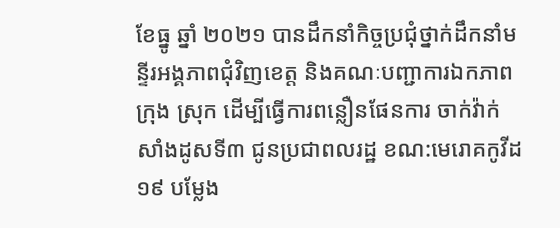ខែធ្នូ ឆ្នាំ ២០២១ បានដឹកនាំកិច្ចប្រជុំថ្នាក់ដឹកនាំមន្ទីរអង្គភាពជុំវិញខេត្ត និងគណៈបញ្ជាការឯកភាពក្រុង ស្រុក ដើម្បីធ្វើការពន្លឿនផែនការ ចាក់វ៉ាក់សាំងដូសទី៣ ជូនប្រជាពលរដ្ឋ ខណ:មេរោគកូវីដ១៩ បម្លែង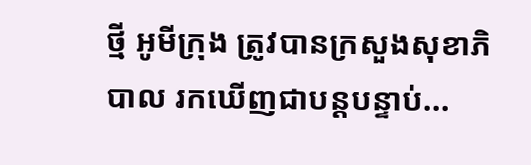ថ្មី អូមីក្រុង ត្រូវបានក្រសួងសុខាភិបាល រកឃើញជាបន្តបន្ទាប់...